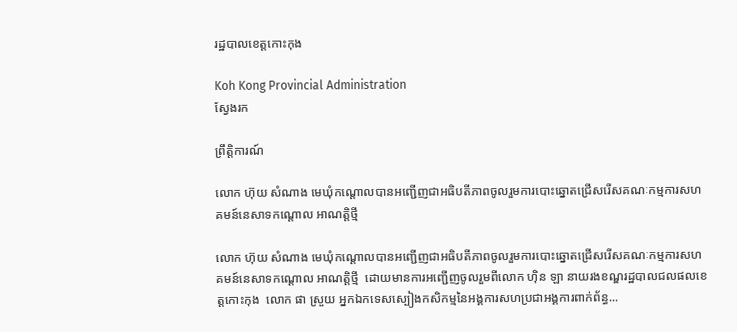រដ្ឋបាលខេត្តកោះកុង

Koh Kong Provincial Administration
ស្វែងរក

ព្រឹត្តិការណ៍

លោក ហ៊ុយ សំណាង មេឃុំកណ្តោលបានអញ្ជើញជាអធិបតីភាពចូលរួមការបោះឆ្នោតជ្រើសរើសគណៈកម្មការសហគមន៍នេសាទកណ្តោល អាណត្តិថ្មី

លោក ហ៊ុយ សំណាង មេឃុំកណ្តោលបានអញ្ជើញជាអធិបតីភាពចូលរួមការបោះឆ្នោតជ្រើសរើសគណៈកម្មការសហគមន៍នេសាទកណ្តោល អាណត្តិថ្មី  ដោយមានការអញ្ជើញចូលរួមពីលោក ហ៊ិន ឡា នាយរងខណ្ឌរដ្ឋបាលជលផលខេត្តកោះកុង  លោក ផា ស្រួយ អ្នកឯកទេសស្បៀងកសិកម្មនៃអង្គការសហប្រជាអង្គការពាក់ព័ន្ធ...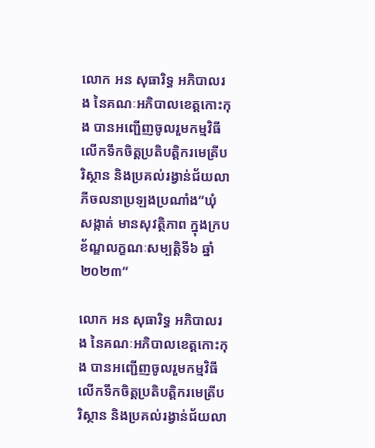លោក អន សុធារិទ្ធ អភិបាលរង នៃគណៈអភិបាលខេត្តកោះកុង បានអញ្ជើញចូលរួមកម្មវិធីលើកទឹកចិត្តប្រតិបត្តិករមេត្រីបរិស្ថាន និងប្រគល់រង្វាន់ជ័យលាភីចលនាប្រឡងប្រណាំង”ឃុំ សង្កាត់ មានសុវត្ថិភាព ក្នុងក្របខ័ណ្ឌលក្ខណៈសម្បត្តិទី៦ ឆ្នាំ២០២៣”

លោក អន សុធារិទ្ធ អភិបាលរង នៃគណៈអភិបាលខេត្តកោះកុង បានអញ្ជើញចូលរួមកម្មវិធីលើកទឹកចិត្តប្រតិបត្តិករមេត្រីបរិស្ថាន និងប្រគល់រង្វាន់ជ័យលា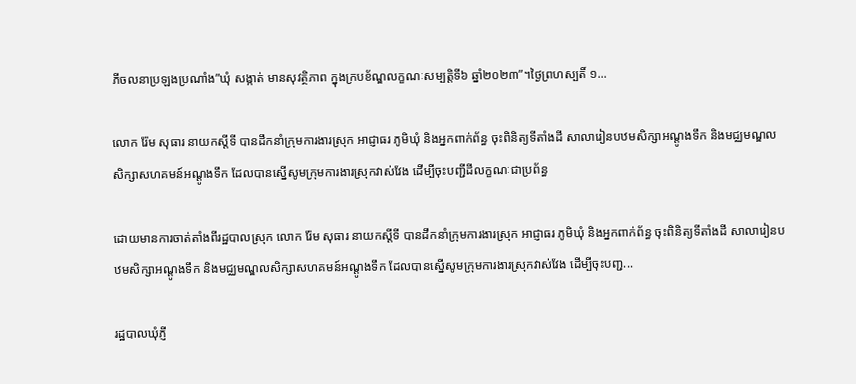ភីចលនាប្រឡងប្រណាំង”ឃុំ សង្កាត់ មានសុវត្ថិភាព ក្នុងក្របខ័ណ្ឌលក្ខណៈសម្បត្តិទី៦ ឆ្នាំ២០២៣”។ថ្ងៃព្រហស្បតិ៍ ១...

លោក រ៉ែម សុធារ នាយកស្តីទី បានដឹកនាំក្រុមការងារស្រុក អាជ្ញាធរ ភូមិឃុំ និងអ្នកពាក់ព័ន្ធ ចុះពិនិត្យទីតាំងដី សាលារៀនបឋមសិក្សាអណ្តូងទឹក និងមជ្ឈមណ្ឌលសិក្សាសហគមន៍អណ្តូងទឹក ដែលបានស្នើសូមក្រុមការងារស្រុកវាស់វែង ដើម្បីចុះបញ្ជីដីលក្ខណៈជាប្រព័ន្ធ

ដោយមានការចាត់តាំងពីរដ្ឋបាលស្រុក លោក រ៉ែម សុធារ នាយកស្តីទី បានដឹកនាំក្រុមការងារស្រុក អាជ្ញាធរ ភូមិឃុំ និងអ្នកពាក់ព័ន្ធ ចុះពិនិត្យទីតាំងដី សាលារៀនបឋមសិក្សាអណ្តូងទឹក និងមជ្ឈមណ្ឌលសិក្សាសហគមន៍អណ្តូងទឹក ដែលបានស្នើសូមក្រុមការងារស្រុកវាស់វែង ដើម្បីចុះបញ្ជ...

រដ្ឋបាលឃុំភ្ញី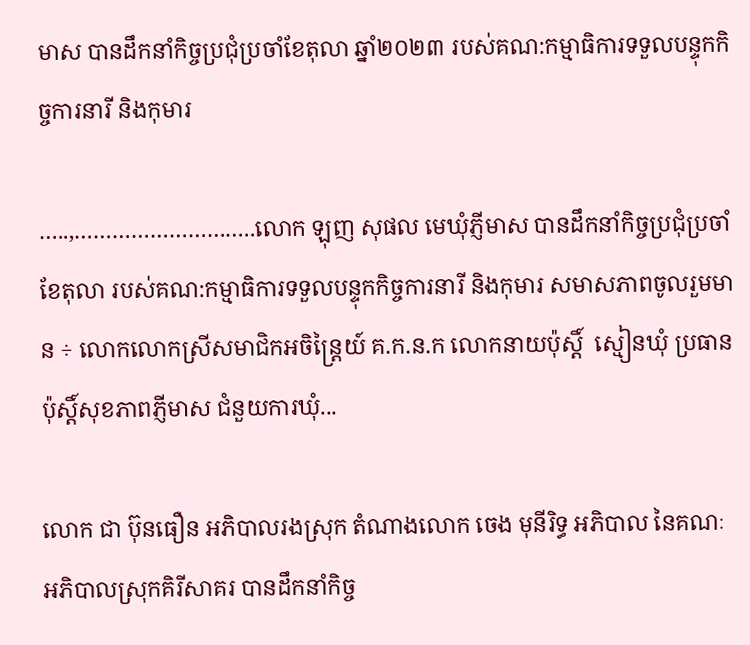មាស បានដឹកនាំកិច្ចប្រជុំប្រចាំខែតុលា ឆ្នាំ២០២៣ របស់គណ:កម្មាធិការទទួលបន្ទុកកិច្ចការនារី និងកុមារ

…..,………………………..លោក ឡុញ សុផល មេឃុំភ្ញីមាស បានដឹកនាំកិច្ចប្រជុំប្រចាំខែតុលា របស់គណ:កម្មាធិការទទួលបន្ទុកកិច្ចការនារី និងកុមារ សមាសភាពចូលរួមមាន ÷ លោកលោកស្រីសមាជិកអចិន្ត្រៃយ៍ គ.ក.ន.ក លោកនាយប៉ុស្តិ៍  ស្មៀនឃុំ ប្រធានប៉ុស្ដិ៍សុខភាពភ្ញីមាស ជំនួយការឃុំ...

លោក ជា ប៊ុនធឿន អភិបាលរងស្រុក តំណាងលោក ចេង មុនីរិទ្ធ អភិបាល នៃគណៈអភិបាលស្រុកគិរីសាគរ បានដឹកនាំកិច្ច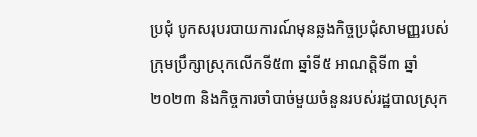ប្រជុំ បូកសរុបរបាយការណ៍មុនឆ្លងកិច្ចប្រជុំសាមញ្ញរបស់ក្រុមប្រឹក្សាស្រុកលើកទី៥៣ ឆ្នាំទី៥ អាណត្តិទី៣ ឆ្នាំ២០២៣ និងកិច្ចការចាំបាច់មួយចំនួនរបស់រដ្ឋបាលស្រុក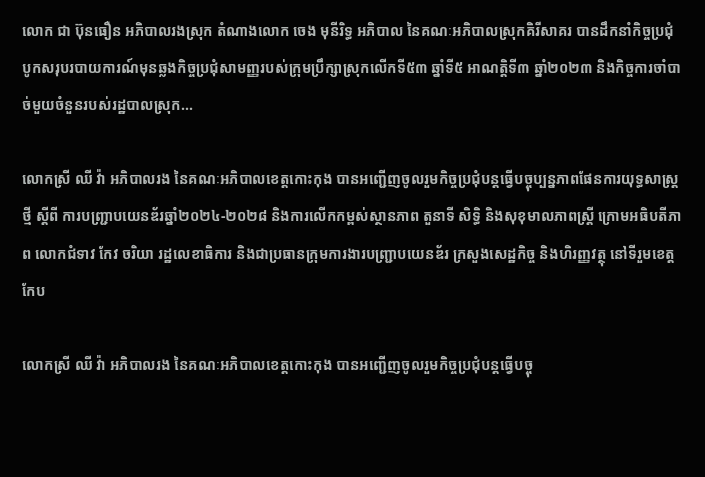លោក ជា ប៊ុនធឿន អភិបាលរងស្រុក តំណាងលោក ចេង មុនីរិទ្ធ អភិបាល នៃគណៈអភិបាលស្រុកគិរីសាគរ បានដឹកនាំកិច្ចប្រជុំ បូកសរុបរបាយការណ៍មុនឆ្លងកិច្ចប្រជុំសាមញ្ញរបស់ក្រុមប្រឹក្សាស្រុកលើកទី៥៣ ឆ្នាំទី៥ អាណត្តិទី៣ ឆ្នាំ២០២៣ និងកិច្ចការចាំបាច់មួយចំនួនរបស់រដ្ឋបាលស្រុក...

លោកស្រី ឈី វ៉ា អភិបាលរង នៃគណៈអភិបាលខេត្តកោះកុង បានអញ្ជើញចូលរួមកិច្ចប្រជុំបន្តធ្វើបច្ចុប្បន្នភាពផែនការយុទ្ធសាស្ដ្រថ្មី ស្ដីពី ការបញ្ជ្រាបយេនឌ័រឆ្នាំ២០២៤-២០២៨ និងការលើកកម្ពស់ស្ថានភាព តួនាទី សិទ្ធិ និងសុខុមាលភាពស្ដ្រី ក្រោមអធិបតីភាព លោកជំទាវ កែវ ចរិយា រដ្ឋលេខាធិការ និងជាប្រធានក្រុមការងារបញ្ជ្រាបយេនឌ័រ ក្រសួងសេដ្ឋកិច្ច និងហិរញ្ញវត្ថុ នៅទីរួមខេត្តកែប

លោកស្រី ឈី វ៉ា អភិបាលរង នៃគណៈអភិបាលខេត្តកោះកុង បានអញ្ជើញចូលរួមកិច្ចប្រជុំបន្តធ្វើបច្ចុ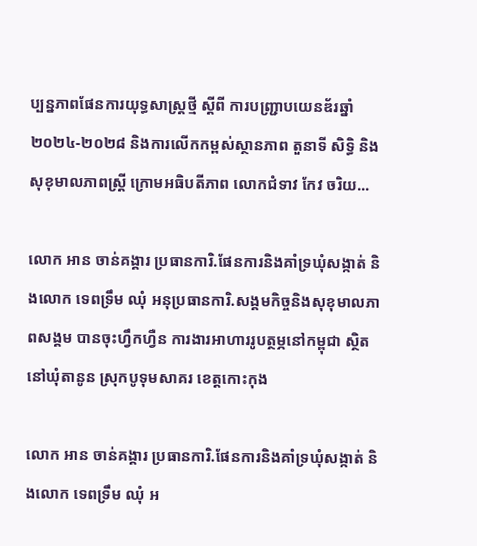ប្បន្នភាពផែនការយុទ្ធសាស្ដ្រថ្មី ស្ដីពី ការបញ្ជ្រាបយេនឌ័រឆ្នាំ២០២៤-២០២៨ និងការលើកកម្ពស់ស្ថានភាព តួនាទី សិទ្ធិ និងសុខុមាលភាពស្ដ្រី ក្រោមអធិបតីភាព លោកជំទាវ កែវ ចរិយ...

លោក ឣាន ចាន់គង្គារ ប្រធានការិ.ផែនការនិងគាំទ្រឃំុសង្កាត់ និងលោក ទេពទ្រឹម ឈំុ ឣនុប្រធានការិ.សង្គមកិច្ចនិងសុខុមាលភាពសង្គម បានចុះហ្វឹកហ្វឺន ការងារអាហាររូបត្ថម្ភនៅកម្ពុជា ស្ថិតនៅឃុំតានូន ស្រុកបូទុមសាគរ ខេត្តកោះកុង

លោក ឣាន ចាន់គង្គារ ប្រធានការិ.ផែនការនិងគាំទ្រឃំុសង្កាត់ និងលោក ទេពទ្រឹម ឈំុ ឣ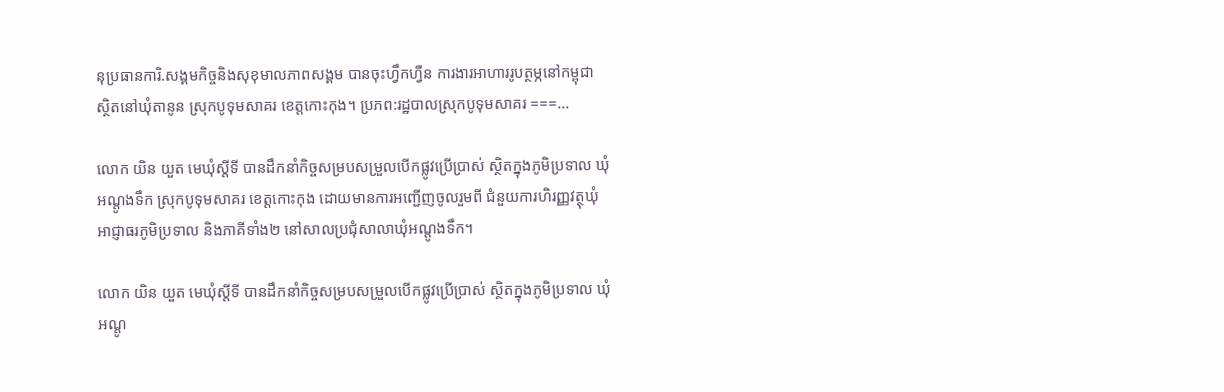នុប្រធានការិ.សង្គមកិច្ចនិងសុខុមាលភាពសង្គម បានចុះហ្វឹកហ្វឺន ការងារអាហាររូបត្ថម្ភនៅកម្ពុជា ស្ថិតនៅឃុំតានូន ស្រុកបូទុមសាគរ ខេត្តកោះកុង។ ប្រភព:រដ្ឋបាលស្រុកបូទុមសាគរ ===...

លោក យិន យួត មេឃុំស្តីទី បានដឹកនាំកិច្ចសម្របសម្រួលបើកផ្លូវប្រើប្រាស់ ស្ថិតក្នុងភូមិប្រទាល ឃុំអណ្តូងទឹក ស្រុកបូទុមសាគរ ខេត្តកោះកុង ដោយមានការអញ្ជើញចូលរួមពី ជំនួយការហិរញ្ញវត្ថុឃុំ អាជ្ញាធរភូមិប្រទាល និងភាគីទាំង២ នៅសាលប្រជុំសាលាឃុំអណ្តូងទឹក។

លោក យិន យួត មេឃុំស្តីទី បានដឹកនាំកិច្ចសម្របសម្រួលបើកផ្លូវប្រើប្រាស់ ស្ថិតក្នុងភូមិប្រទាល ឃុំអណ្តូ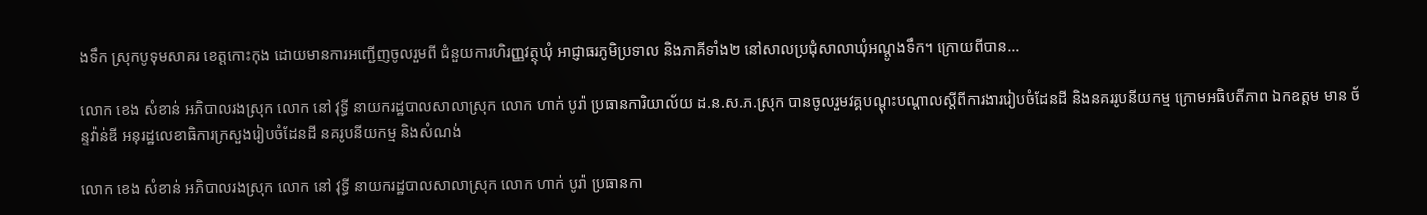ងទឹក ស្រុកបូទុមសាគរ ខេត្តកោះកុង ដោយមានការអញ្ជើញចូលរួមពី ជំនួយការហិរញ្ញវត្ថុឃុំ អាជ្ញាធរភូមិប្រទាល និងភាគីទាំង២ នៅសាលប្រជុំសាលាឃុំអណ្តូងទឹក។ ក្រោយពីបាន...

លោក ខេង សំខាន់ អភិបាលរងស្រុក លោក នៅ វុទ្ធី នាយករដ្ឋបាលសាលាស្រុក លោក ហាក់ បូរ៉ា ប្រធានការិយាល័យ ដ.ន.ស.ភ.ស្រុក បានចូលរួមវគ្គបណ្តុះបណ្តាលស្តីពីការងាររៀបចំដែនដី និងនគររូបនីយកម្ម ក្រោមអធិបតីភាព ឯកឧត្ដម មាន ច័ន្ទវ៉ាន់ឌី អនុរដ្ឋលេខាធិការក្រសួងរៀបចំដែនដី នគរូបនីយកម្ម និងសំណង់

លោក ខេង សំខាន់ អភិបាលរងស្រុក លោក នៅ វុទ្ធី នាយករដ្ឋបាលសាលាស្រុក លោក ហាក់ បូរ៉ា ប្រធានកា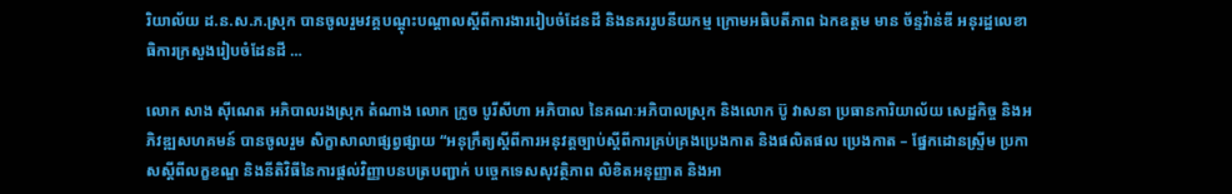រិយាល័យ ដ.ន.ស.ភ.ស្រុក បានចូលរួមវគ្គបណ្តុះបណ្តាលស្តីពីការងាររៀបចំដែនដី និងនគររូបនីយកម្ម ក្រោមអធិបតីភាព ឯកឧត្ដម មាន ច័ន្ទវ៉ាន់ឌី អនុរដ្ឋលេខាធិការក្រសួងរៀបចំដែនដី ...

លោក សាង ស៊ីណេត អភិបាលរងស្រុក តំណាង លោក ក្រូច បូរីសីហា អភិបាល នៃគណៈអភិបាលស្រុក និងលោក ប៊ូ វាសនា ប្រធានការិយាល័យ សេដ្ឋកិច្ច និងអភិវឌ្ឍសហគមន៍ បានចូលរួម សិក្ខាសាលាផ្សព្វផ្សាយ “អនុក្រឹត្យស្ដីពីការអនុវត្តច្បាប់ស្តីពីការគ្រប់គ្រងប្រេងកាត និងផលិតផល ប្រេងកាត – ផ្នែកដោនស្ទី្រម ប្រកាសស្តីពីលក្ខខណ្ឌ និងនីតិវិធីនៃការផ្តល់វិញ្ញាបនបត្របញ្ជាក់ បច្ចេកទេសសុវត្ថិភាព លិខិតអនុញ្ញាត និងអា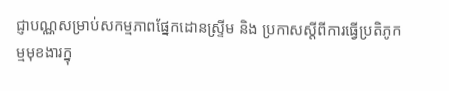ជ្ញាបណ្ណសម្រាប់សកម្មភាពផ្នែកដោនស្ទី្រម និង ប្រកាសស្តីពីការធ្វើប្រតិភូកម្មមុខងារក្នុ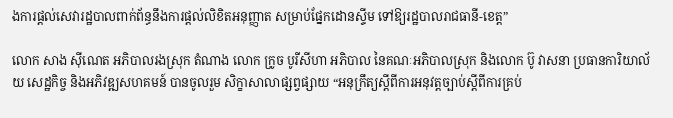ងការផ្តល់សេវារដ្ឋបាលពាក់ព័ន្ធនឹងការផ្តល់លិខិតអនុញ្ញាត សម្រាប់ផ្នែកដោនស្ទីម ទៅឱ្យរដ្ឋបាលរាជធានី-ខេត្ត”

លោក សាង ស៊ីណេត អភិបាលរងស្រុក តំណាង លោក ក្រូច បូរីសីហា អភិបាល នៃគណៈអភិបាលស្រុក និងលោក ប៊ូ វាសនា ប្រធានការិយាល័យ សេដ្ឋកិច្ច និងអភិវឌ្ឍសហគមន៍ បានចូលរួម សិក្ខាសាលាផ្សព្វផ្សាយ “អនុក្រឹត្យស្ដីពីការអនុវត្តច្បាប់ស្តីពីការគ្រប់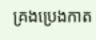គ្រងប្រេងកាត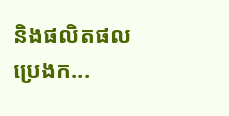និងផលិតផល ប្រេងក...